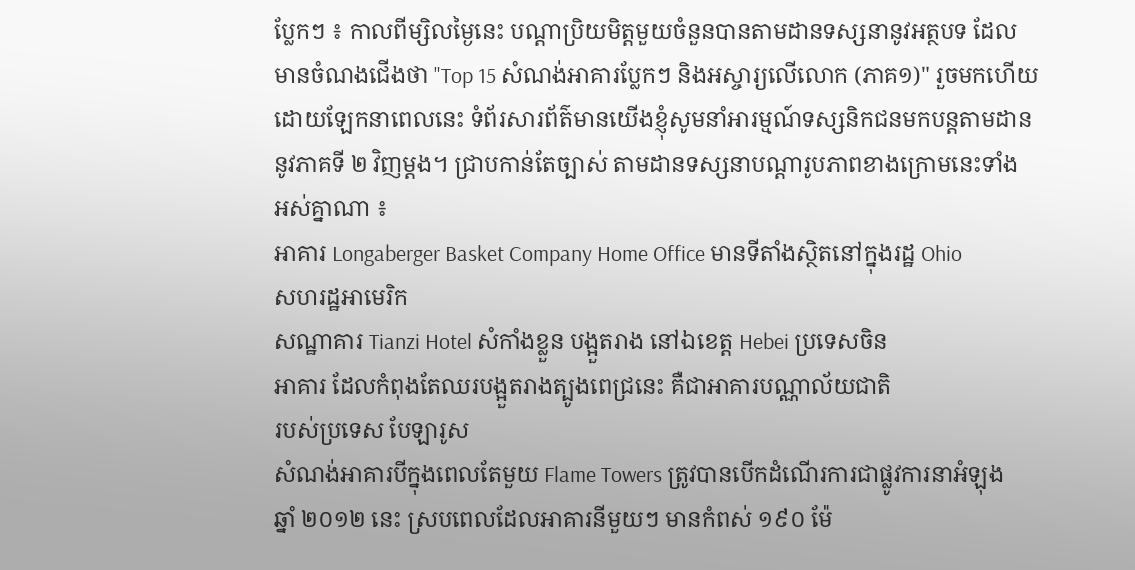ប្លែកៗ ៖ កាលពីម្សិលម្ងៃនេះ បណ្តាប្រិយមិត្តមួយចំនួនបានតាមដានទស្សនានូវអត្ថបទ ដែល
មានចំណងជើងថា "Top 15 សំណង់អាគារប្លែកៗ និងអស្ចារ្យលើលោក (ភាគ១)" រួចមកហើយ
ដោយឡែកនាពេលនេះ ទំព័រសារព័ត៌មានយើងខ្ញុំសូមនាំអារម្មណ៍ទស្សនិកជនមកបន្តតាមដាន
នូវភាគទី ២ វិញម្តង។ ជ្រាបកាន់តែច្បាស់ តាមដានទស្សនាបណ្តារូបភាពខាងក្រោមនេះទាំង
អស់គ្នាណា ៖
អាគារ Longaberger Basket Company Home Office មានទីតាំងស្ថិតនៅក្នុងរដ្ឋ Ohio
សហរដ្ឋអាមេរិក
សណ្ឋាគារ Tianzi Hotel សំកាំងខ្លួន បង្អួតរាង នៅឯខេត្ត Hebei ប្រទេសចិន
អាគារ ដែលកំពុងតែឈរបង្អួតរាងត្បូងពេជ្រនេះ គឺជាអាគារបណ្ណាល័យជាតិ
របស់ប្រទេស បែឡារូស
សំណង់អាគារបីក្នុងពេលតែមួយ Flame Towers ត្រូវបានបើកដំណើរការជាផ្លូវការនាអំឡុង
ឆ្នាំ ២០១២ នេះ ស្របពេលដែលអាគារនីមួយៗ មានកំពស់ ១៩០ ម៉ែ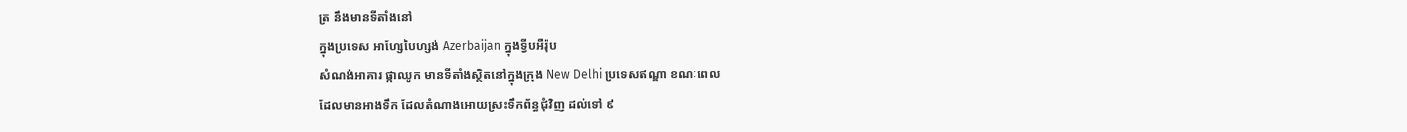ត្រ នឹងមានទីតាំងនៅ
ក្នុងប្រទេស អាហ្សែបៃហ្សង់ Azerbaijan ក្នុងទ្វីបអឺរ៉ុប
សំណង់អាគារ ផ្កាឈូក មានទីតាំងស្ថិតនៅក្នុងក្រុង New Delhi ប្រទេសឥណ្ឌា ខណៈពេល
ដែលមានអាងទឹក ដែលតំណាងអោយស្រះទឹកព័ន្ធជុំវិញ ដល់ទៅ ៩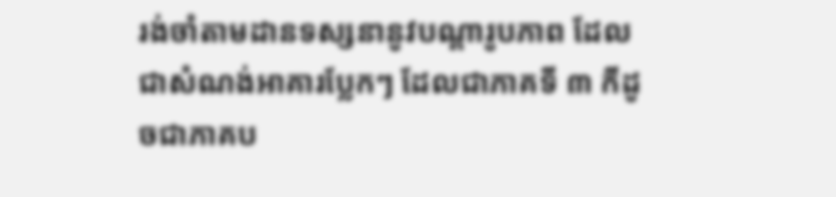រង់ចាំតាមដានទស្សនានូវបណ្តារូបភាព ដែលជាសំណង់អាគារប្លែកៗ ដែលជាភាគទី ៣ កីដូ
ចជាភាគប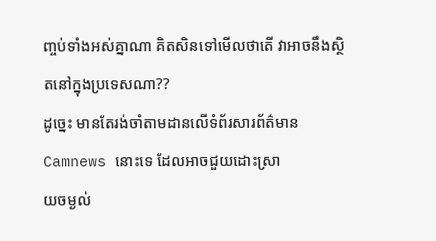ញ្ចប់ទាំងអស់គ្នាណា គិតសិនទៅមើលថាតើ វាអាចនឹងស្ថិតនៅក្នុងប្រទេសណា??
ដូច្នេះ មានតែរង់ចាំតាមដានលើទំព័រសារព័ត៌មាន Camnews នោះទេ ដែលអាចជួយដោះស្រា
យចម្ងល់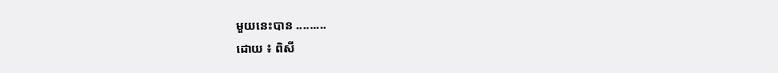មួយនេះបាន .........
ដោយ ៖ ពិសី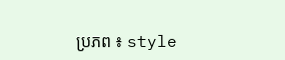ប្រភព ៖ style